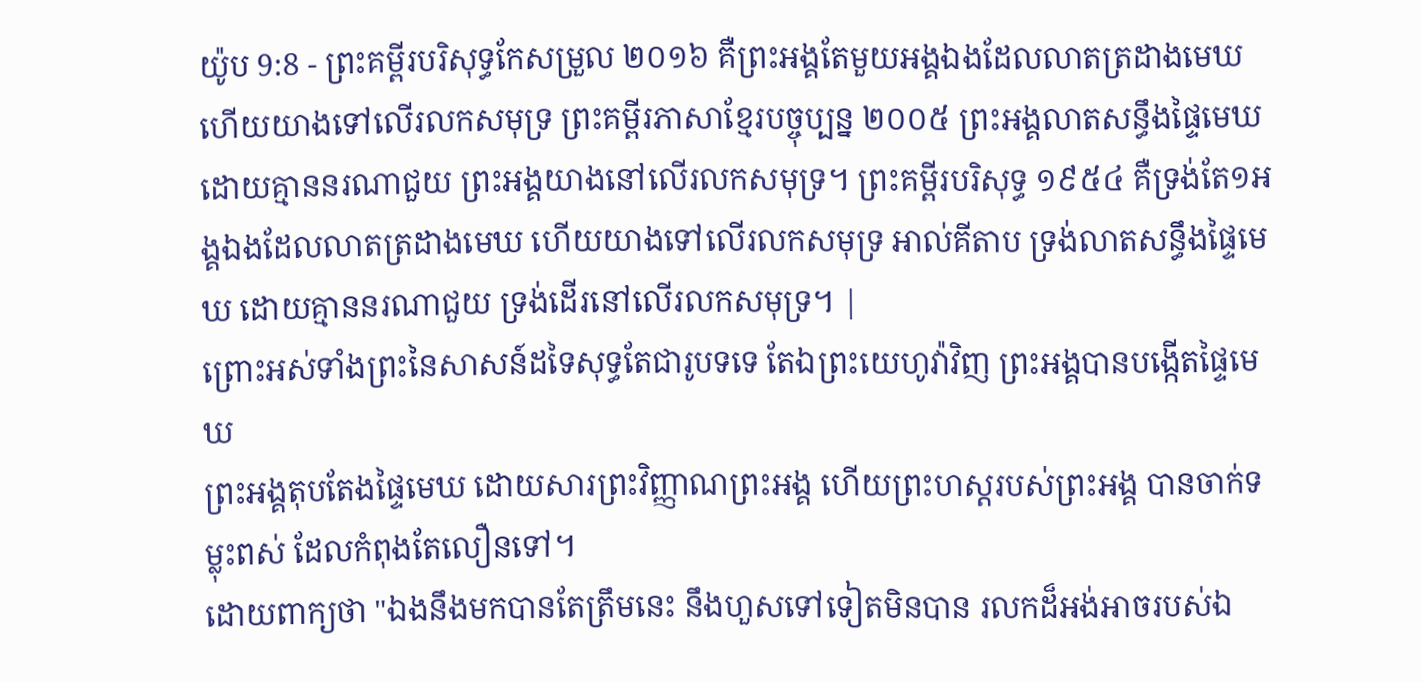យ៉ូប 9:8 - ព្រះគម្ពីរបរិសុទ្ធកែសម្រួល ២០១៦ គឺព្រះអង្គតែមួយអង្គឯងដែលលាតត្រដាងមេឃ ហើយយាងទៅលើរលកសមុទ្រ ព្រះគម្ពីរភាសាខ្មែរបច្ចុប្បន្ន ២០០៥ ព្រះអង្គលាតសន្ធឹងផ្ទៃមេឃ ដោយគ្មាននរណាជួយ ព្រះអង្គយាងនៅលើរលកសមុទ្រ។ ព្រះគម្ពីរបរិសុទ្ធ ១៩៥៤ គឺទ្រង់តែ១អង្គឯងដែលលាតត្រដាងមេឃ ហើយយាងទៅលើរលកសមុទ្រ អាល់គីតាប ទ្រង់លាតសន្ធឹងផ្ទៃមេឃ ដោយគ្មាននរណាជួយ ទ្រង់ដើរនៅលើរលកសមុទ្រ។ |
ព្រោះអស់ទាំងព្រះនៃសាសន៍ដទៃសុទ្ធតែជារូបទទេ តែឯព្រះយេហូវ៉ាវិញ ព្រះអង្គបានបង្កើតផ្ទៃមេឃ
ព្រះអង្គតុបតែងផ្ទៃមេឃ ដោយសារព្រះវិញ្ញាណព្រះអង្គ ហើយព្រះហស្តរបស់ព្រះអង្គ បានចាក់ទម្លុះពស់ ដែលកំពុងតែលឿនទៅ។
ដោយពាក្យថា "ឯងនឹងមកបានតែត្រឹមនេះ នឹងហួសទៅទៀតមិនបាន រលកដ៏អង់អាចរបស់ឯ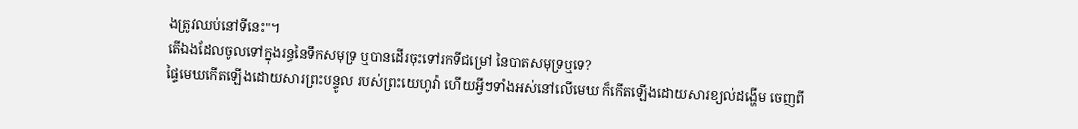ងត្រូវឈប់នៅទីនេះ"។
តើឯងដែលចូលទៅក្នុងរន្ធនៃទឹកសមុទ្រ ឬបានដើរចុះទៅរកទីជម្រៅ នៃបាតសមុទ្រឬទេ?
ផ្ទៃមេឃកើតឡើងដោយសារព្រះបន្ទូល របស់ព្រះយេហូវ៉ា ហើយអ្វីៗទាំងអស់នៅលើមេឃ ក៏កើតឡើងដោយសារខ្យល់ដង្ហើម ចេញពី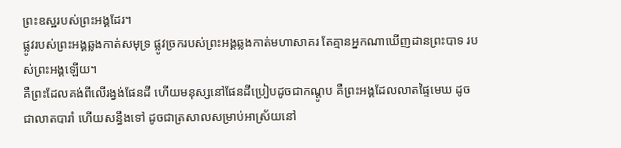ព្រះឧស្ឋរបស់ព្រះអង្គដែរ។
ផ្លូវរបស់ព្រះអង្គឆ្លងកាត់សមុទ្រ ផ្លូវច្រករបស់ព្រះអង្គឆ្លងកាត់មហាសាគរ តែគ្មានអ្នកណាឃើញដានព្រះបាទ របស់ព្រះអង្គឡើយ។
គឺព្រះដែលគង់ពីលើរង្វង់ផែនដី ហើយមនុស្សនៅផែនដីប្រៀបដូចជាកណ្តូប គឺព្រះអង្គដែលលាតផ្ទៃមេឃ ដូចជាលាតបារាំ ហើយសន្ធឹងទៅ ដូចជាត្រសាលសម្រាប់អាស្រ័យនៅ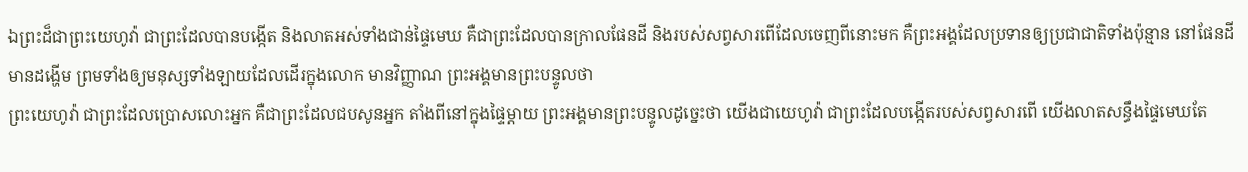ឯព្រះដ៏ជាព្រះយេហូវ៉ា ជាព្រះដែលបានបង្កើត និងលាតអស់ទាំងជាន់ផ្ទៃមេឃ គឺជាព្រះដែលបានក្រាលផែនដី និងរបស់សព្វសារពើដែលចេញពីនោះមក គឺព្រះអង្គដែលប្រទានឲ្យប្រជាជាតិទាំងប៉ុន្មាន នៅផែនដីមានដង្ហើម ព្រមទាំងឲ្យមនុស្សទាំងឡាយដែលដើរក្នុងលោក មានវិញ្ញាណ ព្រះអង្គមានព្រះបន្ទូលថា
ព្រះយេហូវ៉ា ជាព្រះដែលប្រោសលោះអ្នក គឺជាព្រះដែលជបសូនអ្នក តាំងពីនៅក្នុងផ្ទៃម្តាយ ព្រះអង្គមានព្រះបន្ទូលដូច្នេះថា យើងជាយេហូវ៉ា ជាព្រះដែលបង្កើតរបស់សព្វសារពើ យើងលាតសន្ធឹងផ្ទៃមេឃតែ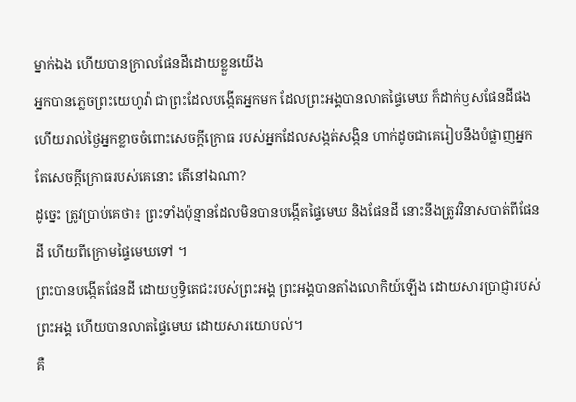ម្នាក់ឯង ហើយបានក្រាលផែនដីដោយខ្លួនយើង
អ្នកបានភ្លេចព្រះយេហូវ៉ា ជាព្រះដែលបង្កើតអ្នកមក ដែលព្រះអង្គបានលាតផ្ទៃមេឃ ក៏ដាក់ឫសផែនដីផង ហើយរាល់ថ្ងៃអ្នកខ្លាចចំពោះសេចក្ដីក្រោធ របស់អ្នកដែលសង្កត់សង្កិន ហាក់ដូចជាគេរៀបនឹងបំផ្លាញអ្នក តែសេចក្ដីក្រោធរបស់គេនោះ តើនៅឯណា?
ដូច្នេះ ត្រូវប្រាប់គេថា៖ ព្រះទាំងប៉ុន្មានដែលមិនបានបង្កើតផ្ទៃមេឃ និងផែនដី នោះនឹងត្រូវវិនាសបាត់ពីផែនដី ហើយពីក្រោមផ្ទៃមេឃទៅ ។
ព្រះបានបង្កើតផែនដី ដោយឫទ្ធិតេជះរបស់ព្រះអង្គ ព្រះអង្គបានតាំងលោកិយ៍ឡើង ដោយសារប្រាជ្ញារបស់ព្រះអង្គ ហើយបានលាតផ្ទៃមេឃ ដោយសារយោបល់។
គឺ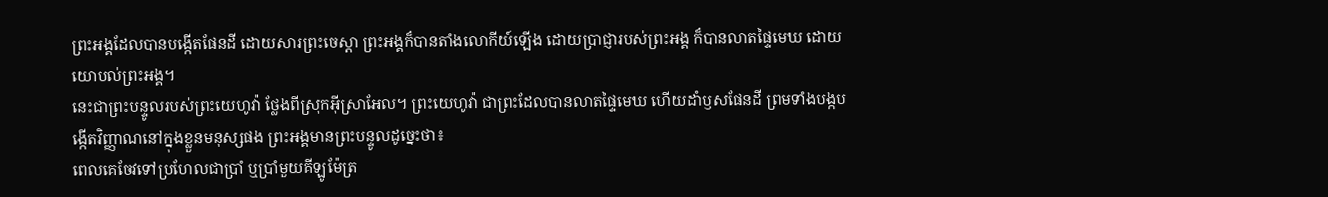ព្រះអង្គដែលបានបង្កើតផែនដី ដោយសារព្រះចេស្តា ព្រះអង្គក៏បានតាំងលោកីយ៍ឡើង ដោយប្រាជ្ញារបស់ព្រះអង្គ ក៏បានលាតផ្ទៃមេឃ ដោយយោបល់ព្រះអង្គ។
នេះជាព្រះបន្ទូលរបស់ព្រះយេហូវ៉ា ថ្លែងពីស្រុកអ៊ីស្រាអែល។ ព្រះយេហូវ៉ា ជាព្រះដែលបានលាតផ្ទៃមេឃ ហើយដាំឫសផែនដី ព្រមទាំងបង្កបង្កើតវិញ្ញាណនៅក្នុងខ្លួនមនុស្សផង ព្រះអង្គមានព្រះបន្ទូលដូច្នេះថា៖
ពេលគេចែវទៅប្រហែលជាប្រាំ ឬប្រាំមួយគីឡូម៉ែត្រ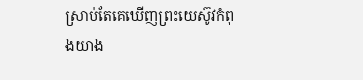ស្រាប់តែគេឃើញព្រះយេស៊ូវកំពុងយាង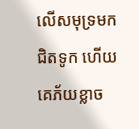លើសមុទ្រមកជិតទូក ហើយគេភ័យខ្លាច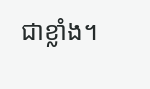ជាខ្លាំង។